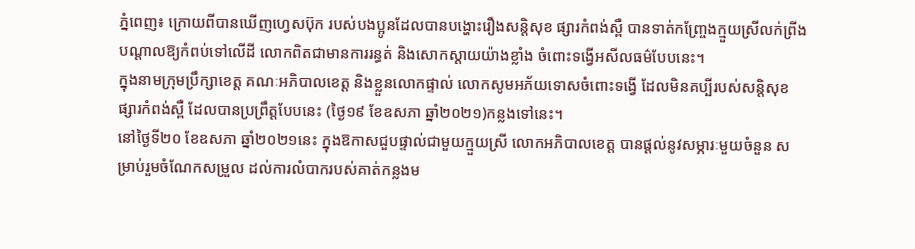ភ្នំពេញ៖ ក្រោយពីបានឃើញហ្វេសប៊ុក របស់បងប្អូនដែលបានបង្ហោះរឿងសន្តិសុខ ផ្សារកំពង់ស្ពឺ បានទាត់កញ្ច្រែងក្មួយស្រីលក់ព្រីង បណ្ដាលឱ្យកំពប់ទៅលើដី លោកពិតជាមានការរន្ធត់ និងសោកស្ដាយយ៉ាងខ្លាំង ចំពោះទង្វើអសីលធម៌បែបនេះ។
ក្នុងនាមក្រុមប្រឹក្សាខេត្ត គណៈអភិបាលខេត្ត និងខ្លួនលោកផ្ទាល់ លោកសូមអភ័យទោសចំពោះទង្វើ ដែលមិនគប្បីរបស់សន្តិសុខផ្សារកំពង់ស្ពឺ ដែលបានប្រព្រឹត្តបែបនេះ (ថ្ងៃ១៩ ខែឧសភា ឆ្នាំ២០២១)កន្លងទៅនេះ។
នៅថ្ងៃទី២០ ខែឧសភា ឆ្នាំ២០២១នេះ ក្នុងឱកាសជួបផ្ទាល់ជាមួយក្មួយស្រី លោកអភិបាលខេត្ត បានផ្តល់នូវសម្ភារៈមួយចំនួន សម្រាប់រួមចំណែកសម្រួល ដល់ការលំបាករបស់គាត់កន្លងម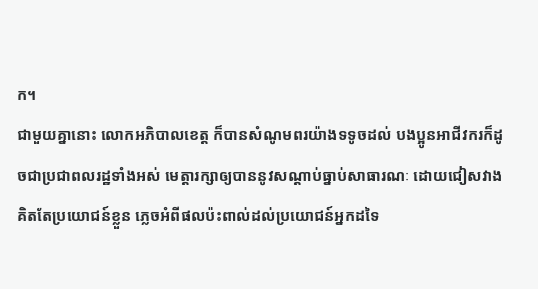ក។
ជាមួយគ្នានោះ លោកអភិបាលខេត្ត ក៏បានសំណូមពរយ៉ាងទទូចដល់ បងប្អូនអាជីវករក៏ដូចជាប្រជាពលរដ្ឋទាំងអស់ មេត្តារក្សាឲ្យបាននូវសណ្ដាប់ធ្នាប់សាធារណៈ ដោយជៀសវាងគិតតែប្រយោជន៍ខ្លួន ភ្លេចអំពីផលប៉ះពាល់ដល់ប្រយោជន៍អ្នកដទៃ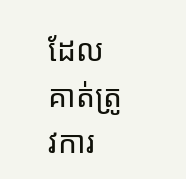ដែលគាត់ត្រូវការ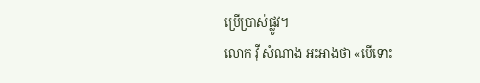ប្រើប្រាស់ផ្លូវ។
លោក វុី សំណាង អះអាងថា «បើទោះ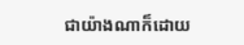ជាយ៉ាងណាក៏ដោយ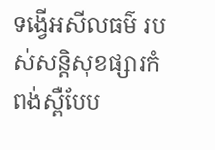ទង្វើអសីលធម៌ របស់សន្តិសុខផ្សារកំពង់ស្ពឺបែប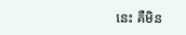នេះ គឺមិន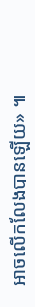អាចលើកលែងបានឡើយ» ៕